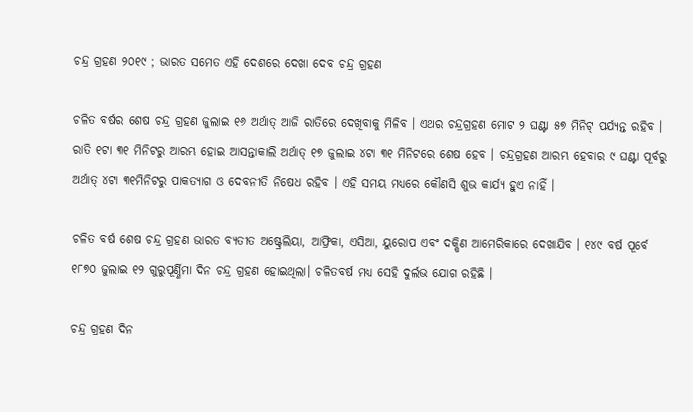ଚନ୍ଦ୍ର ଗ୍ରହଣ ୨୦୧୯ ; ଭାରତ ସମେତ ଏହି ଦେଶରେ ଦେଖା ଦେବ ଚନ୍ଦ୍ର ଗ୍ରହଣ

ଚଳିତ ବର୍ଷର ‌ଶେଷ ଚନ୍ଦ୍ର ଗ୍ରହଣ ଜୁଲାଇ ୧୬ ଅର୍ଥାତ୍ ଆଜି ରାତିରେ ଦେଖିବାକୁ ମିଳିବ । ଏଥର ଚନ୍ଦ୍ରଗ୍ରହଣ ମୋଟ ୨ ଘଣ୍ଟା ୫୭ ମିନିଟ୍ ପର୍ଯ୍ୟନ୍ତ ରହିବ । ରାତି ୧ଟା ୩୧ ମିନିଟରୁ ଆରମ୍ଭ ହୋଇ ଆସନ୍ତାକାଲି ଅର୍ଥାତ୍ ୧୭ ଜୁଲାଇ ୪ଟା ୩୧ ମିନିଟରେ ଶେଷ ହେବ । ଚନ୍ଦ୍ରଗ୍ରହଣ ଆରମ୍ଭ ହେବାର ୯ ଘଣ୍ଟା ପୂର୍ବରୁ ଅର୍ଥାତ୍ ୪ଟା ୩୧ମିନିଟରୁ ପାକତ୍ୟାଗ ଓ ଦେବନୀତି ନିଷେଧ ରହିବ । ଏହି ସମୟ ମଧ୍ୟରେ କୌଣସି ଶୁଭ କାର୍ଯ୍ୟ ହୁଏ ନାହିଁ ।

ଚଳିତ ବର୍ଷ ଶେଷ ଚନ୍ଦ୍ର ଗ୍ରହଣ ଭାରତ ବ୍ୟତୀତ ଅଷ୍ଟ୍ରେଲିୟା, ଆଫ୍ରିକା, ଏସିଆ, ୟୁରୋପ ଏବଂ ଦକ୍ଷିଣ ଆମେରିକାରେ ଦେଖାଯିବ । ୧୪୯ ବର୍ଷ ପୂର୍ବେ ୧୮୭୦ ଜୁଲାଇ ୧୨ ଗୁରୁପୂର୍ଣ୍ଣିମା ଦିନ ଚନ୍ଦ୍ର ଗ୍ରହଣ ହୋଇଥିଲା। ଚଳିତବର୍ଷ ମଧ୍ୟ ସେହି ଦୁର୍ଲଭ ଯୋଗ ରହିଛି ।

ଚନ୍ଦ୍ର ଗ୍ରହଣ ଦିନ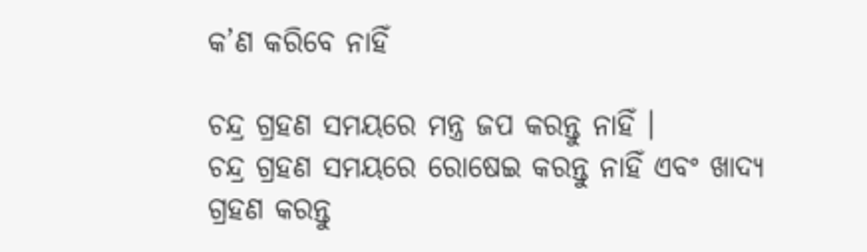କ’ଣ କରିବେ ନାହିଁ

ଚନ୍ଦ୍ର ଗ୍ରହଣ ସମୟରେ ମନ୍ତ୍ର ଜପ କରନ୍ତୁ ନାହିଁ ।
ଚନ୍ଦ୍ର ଗ୍ରହଣ ସମୟରେ ରୋଷେଇ କରନ୍ତୁ ନାହିଁ ଏବଂ ଖାଦ୍ୟ ଗ୍ରହଣ କରନ୍ତୁ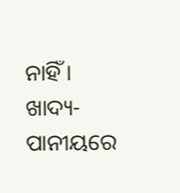ନାହିଁ ।
ଖାଦ୍ୟ-ପାନୀୟରେ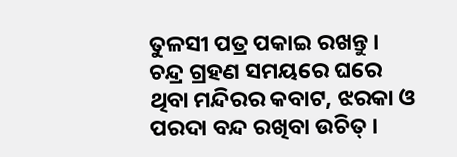ତୁଳସୀ ପତ୍ର ପକାଇ ରଖନ୍ତୁ ।
ଚନ୍ଦ୍ର ଗ୍ରହଣ ସମୟରେ ଘରେ ଥିବା ମନ୍ଦିରର କବାଟ, ଝରକା ଓ ପରଦା ବନ୍ଦ ରଖିବା ଉଚିତ୍ ।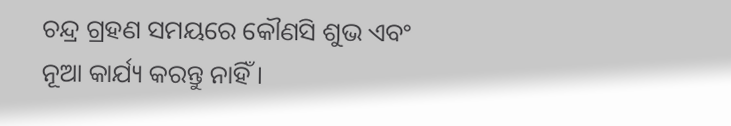ଚନ୍ଦ୍ର ଗ୍ରହଣ ସମୟରେ କୌଣସି ଶୁଭ ଏବଂ ନୂଆ କାର୍ଯ୍ୟ କରନ୍ତୁ ନାହିଁ ।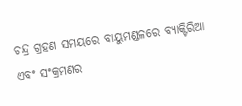ଚନ୍ଦ୍ର ଗ୍ରହଣ ସମୟରେ ବାୟୁମଣ୍ଡଳରେ ବ୍ୟାକ୍ଟିରିଆ ଏବଂ ସଂକ୍ରମଣର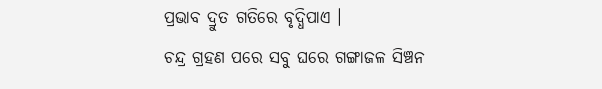ପ୍ରଭାବ ଦ୍ରୁତ ଗତିରେ ବୃଦ୍ଧିପାଏ ।
ଚନ୍ଦ୍ର ଗ୍ରହଣ ପରେ ସବୁ ଘରେ ଗଙ୍ଗାଜଳ ସିଞ୍ଚନ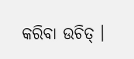କରିବା ଉଚିତ୍ ।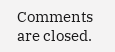Comments are closed.